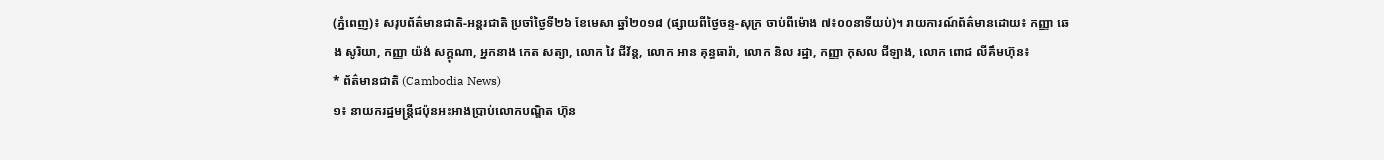(ភ្នំពេញ)៖ សរុបព័ត៌មានជាតិ-អន្តរជាតិ ប្រចាំថ្ងៃទី២៦ ខែមេសា ឆ្នាំ២០១៨ (ផ្សាយពីថ្ងៃចន្ទ-សុក្រ ចាប់ពីម៉ោង ៧៖០០នាទីយប់)។ រាយការណ៍ព័ត៌មានដោយ៖ កញ្ញា ឆេង សូរិយា, កញ្ញា យ៉ង់ សក្គុណា, អ្នកនាង កេត សត្យា, លោក វៃ ជីវ័ន្ត, លោក អាន គុន្ធធារ៉ា, លោក និល រដ្ឋា, កញ្ញា កុសល ជីឡាង, លោក ពោជ លីគឹមហ៊ុន៖
* ព័ត៌មានជាតិ (Cambodia News)
១៖ នាយករដ្ឋមន្ត្រីជប៉ុនអះអាងប្រាប់លោកបណ្ឌិត ហ៊ុន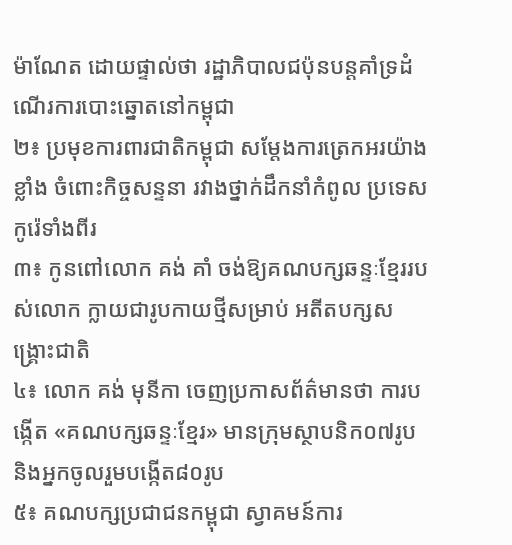ម៉ាណែត ដោយផ្ទាល់ថា រដ្ឋាភិបាលជប៉ុនបន្តគាំទ្រដំណើរការបោះឆ្នោតនៅកម្ពុជា
២៖ ប្រមុខការពារជាតិកម្ពុជា សម្តែងការត្រេកអរយ៉ាងខ្លាំង ចំពោះកិច្ចសន្ទនា រវាងថ្នាក់ដឹកនាំកំពូល ប្រទេសកូរ៉េទាំងពីរ
៣៖ កូនពៅលោក គង់ គាំ ចង់ឱ្យគណបក្សឆន្ទៈខ្មែររបស់លោក ក្លាយជារូបកាយថ្មីសម្រាប់ អតីតបក្សសង្រ្គោះជាតិ
៤៖ លោក គង់ មុនីកា ចេញប្រកាសព័ត៌មានថា ការបង្កើត «គណបក្សឆន្ទៈខ្មែរ» មានក្រុមស្ថាបនិក០៧រូប និងអ្នកចូលរួមបង្កើត៨០រូប
៥៖ គណបក្សប្រជាជនកម្ពុជា ស្វាគមន៍ការ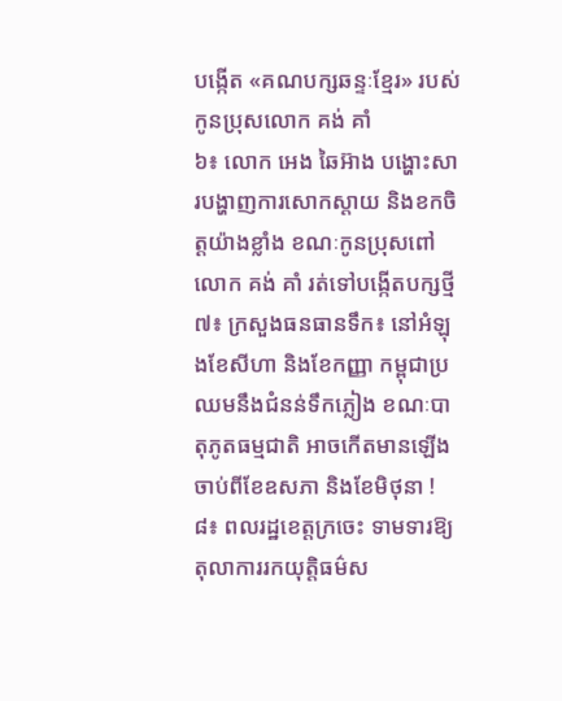បង្កើត «គណបក្សឆន្ទៈខ្មែរ» របស់កូនប្រុសលោក គង់ គាំ
៦៖ លោក អេង ឆៃអ៊ាង បង្ហោះសារបង្ហាញការសោកស្តាយ និងខកចិត្តយ៉ាងខ្លាំង ខណៈកូនប្រុសពៅលោក គង់ គាំ រត់ទៅបង្កើតបក្សថ្មី
៧៖ ក្រសួងធនធានទឹក៖ នៅអំឡុងខែសីហា និងខែកញ្ញា កម្ពុជាប្រឈមនឹងជំនន់ទឹកភ្លៀង ខណៈបាតុភូតធម្មជាតិ អាចកើតមានឡើង ចាប់ពីខែឧសភា និងខែមិថុនា !
៨៖ ពលរដ្ឋខេត្តក្រចេះ ទាមទារឱ្យតុលាការរកយុត្តិធម៌ស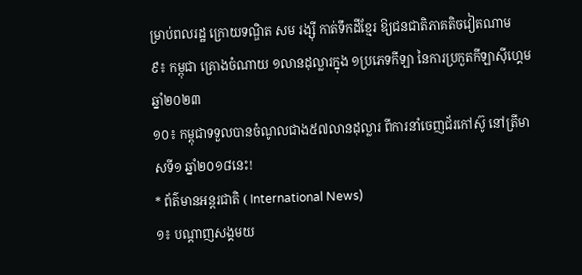ម្រាប់ពលរដ្ឋ ក្រោយទណ្ឌិត សម រង្ស៊ី កាត់ទឹកដីខ្មែរ ឱ្យជនជាតិភាគតិចវៀតណាម
៩៖ កម្ពុជា គ្រោងចំណាយ ១លានដុល្លារក្នុង ១ប្រភេទកីឡា នៃការប្រកួតកីឡាស៊ីហ្គេម ឆ្នាំ២០២៣
១០៖ កម្ពុជាទទួលបានចំណូលជាង៥៧លានដុល្លារ ពីការនាំចេញជ័រកៅស៊ូ នៅត្រីមាសទី១ ឆ្នាំ២០១៨នេះ!
* ព័ត៌មានអន្តរជាតិ ( International News)
១៖ បណ្តាញសង្គមយ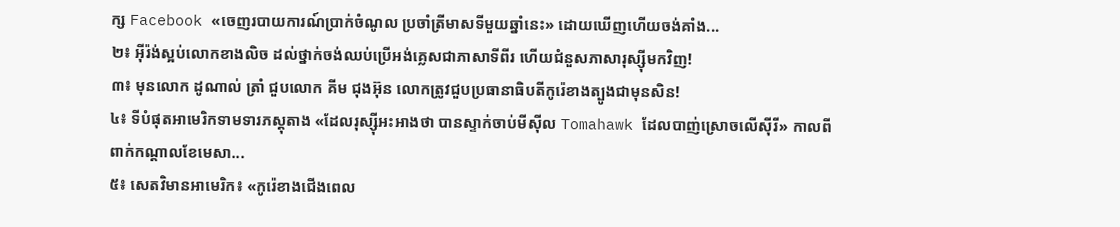ក្ស Facebook «ចេញរបាយការណ៍ប្រាក់ចំណូល ប្រចាំត្រីមាសទីមួយឆ្នាំនេះ» ដោយឃើញហើយចង់គាំង...
២៖ អ៊ីរ៉ង់ស្អប់លោកខាងលិច ដល់ថ្នាក់ចង់ឈប់ប្រើអង់គ្លេសជាភាសាទីពីរ ហើយជំនួសភាសារុស្ស៊ីមកវិញ!
៣៖ មុនលោក ដូណាល់ ត្រាំ ជួបលោក គីម ជុងអ៊ុន លោកត្រូវជួបប្រធានាធិបតីកូរ៉េខាងត្បូងជាមុនសិន!
៤៖ ទីបំផុតអាមេរិកទាមទារភស្តុតាង «ដែលរុស្ស៊ីអះអាងថា បានស្ទាក់ចាប់មីស៊ីល Tomahawk ដែលបាញ់ស្រោចលើស៊ីរី» កាលពីពាក់កណ្តាលខែមេសា...
៥៖ សេតវិមានអាមេរិក៖ «កូរ៉េខាងជើងពេល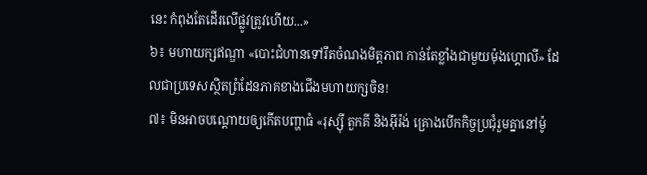នេះ កំពុងតែដើរលើផ្លូវត្រូវហើយ...»
៦៖ មហាយក្សឥណ្ឌា «បោះជំហានទៅរឹតចំណងមិត្តភាព កាន់តែខ្លាំងជាមួយម៉ុងហ្គោលី» ដែលជាប្រទេសស្ថិតព្រំដែនភាគខាងជើងមហាយក្សចិន!
៧៖ មិនអាចបណ្តោយឲ្យកើតបញ្ហាធំ «រុស្ស៊ី តួកគី និងអ៊ីរ៉ង់ គ្រោងបើកកិច្ចប្រជុំរួមគ្នានៅម៉ូ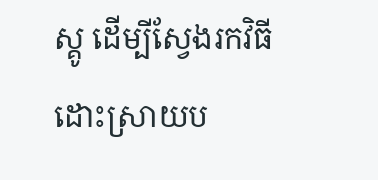ស្គូ ដើម្បីស្វែងរកវិធីដោះស្រាយប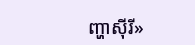ញ្ហាស៊ីរី»